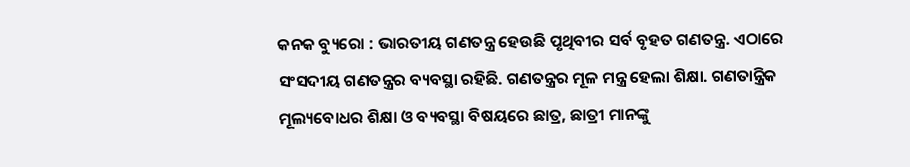କନକ ବ୍ୟୁରୋ : ଭାରତୀୟ ଗଣତନ୍ତ୍ର ହେଉଛି ପୃଥିବୀର ସର୍ବ ବୃହତ ଗଣତନ୍ତ୍ର. ଏଠାରେ ସଂସଦୀୟ ଗଣତନ୍ତ୍ରର ବ୍ୟବସ୍ଥା ରହିଛି. ଗଣତନ୍ତ୍ରର ମୂଳ ମନ୍ତ୍ର ହେଲା ଶିକ୍ଷା. ଗଣତାନ୍ତ୍ରିକ ମୂଲ୍ୟବୋଧର ଶିକ୍ଷା ଓ ବ୍ୟବସ୍ଥା ବିଷୟରେ ଛାତ୍ର, ଛାତ୍ରୀ ମାନଙ୍କୁ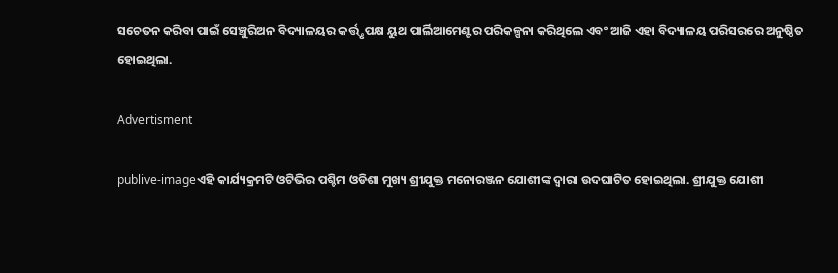ସଚେତନ କରିବା ପାଇଁ ସେଞ୍ଚୁରିଅନ ବିଦ୍ୟାଳୟର କର୍ତ୍ତ୍ତୃପକ୍ଷ ୟୁଥ ପାର୍ଲିଆମେଣ୍ଟର ପରିକଳ୍ପନା କରିଥିଲେ ଏବଂ ଆଜି ଏହା ବିଦ୍ୟାଳୟ ପରିସରରେ ଅନୁଷ୍ଠିତ ହୋଇଥିଲା.

Advertisment

publive-imageଏହି କାର୍ଯ୍ୟକ୍ରମଟି ଓଟିଭିର ପଶ୍ଚିମ ଓଡିଶା ମୁଖ୍ୟ ଶ୍ରୀଯୁକ୍ତ ମନୋରଞ୍ଜନ ଯୋଶୀଙ୍କ ଦ୍ୱାରା ଉଦଘାଟିତ ହୋଇଥିଲା. ଶ୍ରୀଯୁକ୍ତ ଯୋଶୀ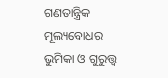ଗଣତାନ୍ତ୍ରିକ ମୂଲ୍ୟବୋଧର ଭୁମିକା ଓ ଗୁରୁତ୍ତ୍ୱ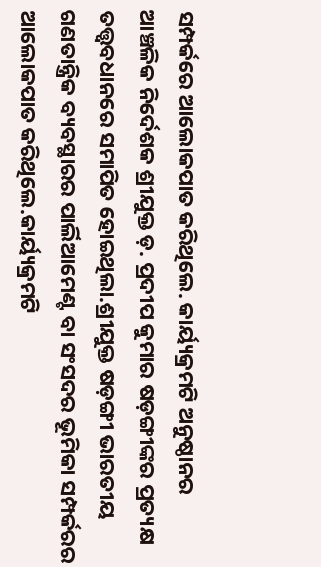ସମ୍ପର୍କରେ ଆଲୋକପାତ କରିଥିଲେ. କାର୍ୟ୍ୟକ୍ରମଟି ଅନୁଷ୍ଠାନର ଆଞ୍ଚଳିକ ନିର୍ଦେଶକ ଶ୍ରୀଯୁକ୍ତ ଡ଼. ପ୍ରଦୀପ କୁମାର ଷଡ଼ଙ୍ଗୀଙ୍କର ପ୍ରତ୍ୟକ୍ଷ ତତ୍ତ୍ୱବଧାନରେ ସମାପିତ ହୋଇଥିଲା.ଶ୍ରୀଯୁକ୍ତ ଷଡ଼ଙ୍ଗୀ ଭାରତୀୟ ଗଣତାନ୍ତ୍ରିକ ବ୍ୟବସ୍ଥାରର ପାର୍ଲିଆମେଣ୍ଟ ବା ସଂସଦର ଭୂମିକା ସମ୍ପର୍କରର ଆଲୋକପାତ କରିଥିଲେ.କାର୍ୟ୍ୟକ୍ରମଟି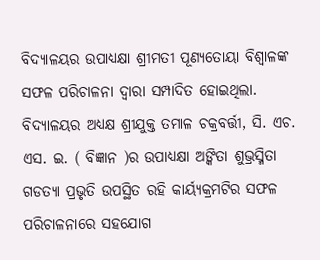ବିଦ୍ୟାଳୟର ଉପାଧ୍ୟକ୍ଷା ଶ୍ରୀମତୀ ପୂଣ୍ୟତୋୟା ବିଶ୍ୱାଳଙ୍କ ସଫଳ ପରିଚାଳନା ଦ୍ୱାରା ସମ୍ପାଦିତ ହୋଇଥିଲା. ବିଦ୍ୟାଳୟର ଅଧ୍ୟକ୍ଷ ଶ୍ରୀଯୁକ୍ତ ତମାଳ ଚକ୍ରବର୍ତ୍ତୀ, ସି. ଏଚ. ଏସ. ଇ. ( ବିଜ୍ଞାନ )ର ଉପାଧ୍ୟକ୍ଷା ଅଙ୍କିତା ଶୁଭ୍ରସ୍ମିତା ଗଡତ୍ୟା ପ୍ରଭୃତି ଉପସ୍ଥିତ ରହି କାର୍ୟ୍ୟକ୍ରମଟିର ସଫଳ ପରିଚାଳନାରେ ସହଯୋଗ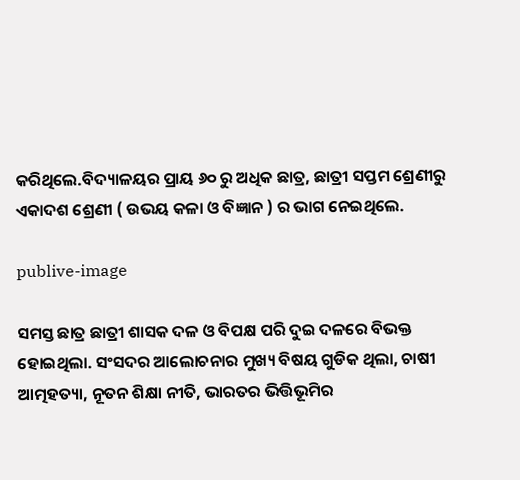କରିଥିଲେ.ବିଦ୍ୟାଳୟର ପ୍ରାୟ ୬୦ ରୁ ଅଧିକ ଛାତ୍ର, ଛାତ୍ରୀ ସପ୍ତମ ଶ୍ରେଣୀରୁ ଏକାଦଶ ଶ୍ରେଣୀ ( ଉଭୟ କଳା ଓ ବିଜ୍ଞାନ ) ର ଭାଗ ନେଇଥିଲେ.

publive-image

ସମସ୍ତ ଛାତ୍ର ଛାତ୍ରୀ ଶାସକ ଦଳ ଓ ବିପକ୍ଷ ପରି ଦୁଇ ଦଳରେ ବିଭକ୍ତ ହୋଇଥିଲା. ସଂସଦର ଆଲୋଚନାର ମୁଖ୍ୟ ବିଷୟ ଗୁଡିକ ଥିଲା, ଚାଷୀ ଆତ୍ମହତ୍ୟା, ନୂତନ ଶିକ୍ଷା ନୀତି, ଭାରତର ଭିତ୍ତିଭୂମିର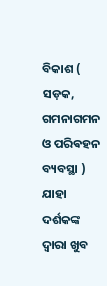ବିକାଶ ( ସଡ଼କ, ଗମନାଗମନ ଓ ପରିଵହନ ବ୍ୟବସ୍ଥା ) ଯାହା ଦର୍ଶକଙ୍କ ଦ୍ୱାରା ଖୁବ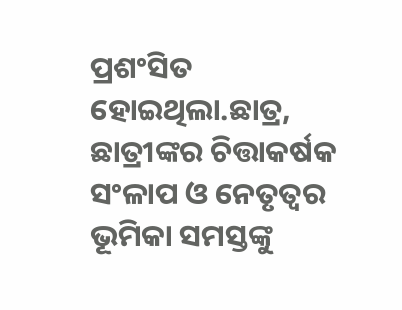ପ୍ରଶଂସିତ ହୋଇଥିଲା.ଛାତ୍ର, ଛାତ୍ରୀଙ୍କର ଚିତ୍ତାକର୍ଷକ ସଂଳାପ ଓ ନେତୃତ୍ୱର ଭୂମିକା ସମସ୍ତଙ୍କୁ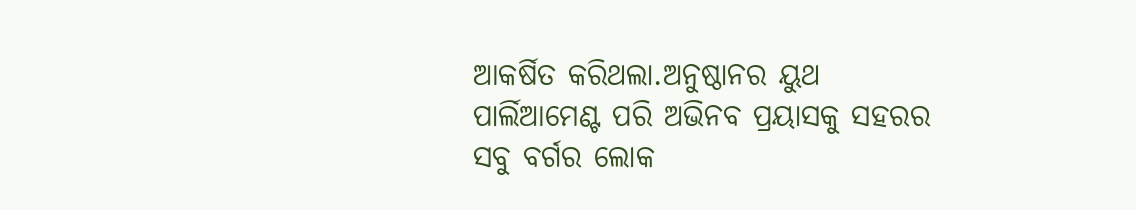ଆକର୍ଷିତ କରିଥଲା.ଅନୁଷ୍ଠାନର ୟୁଥ ପାର୍ଲିଆମେଣ୍ଟ ପରି ଅଭିନବ ପ୍ରୟାସକୁ ସହରର ସବୁ ବର୍ଗର ଲୋକ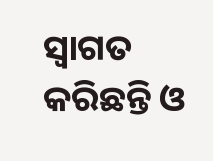ସ୍ୱାଗତ କରିଛନ୍ତି ଓ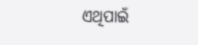ଏଥିପାଇଁ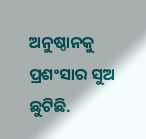ଅନୁଷ୍ଠାନକୁ ପ୍ରଶଂସାର ସୁଅ ଛୁଟିଛି.